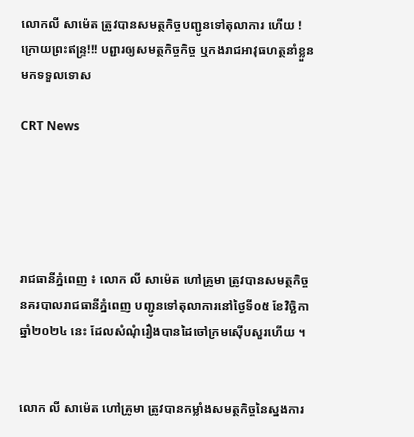លោកលី សាម៉េត ត្រូវបានសមត្ថកិច្ចបញ្ជូនទៅតុលាការ ហេីយ ! ក្រោយព្រះឥន្ទ្រ!!! បព្ជារឲ្យសមត្ថកិច្ចកិច្ច ឬកងរាជអាវុធហត្ថនាំខ្លួន មកទទួលទោស

CRT News





រាជធានីភ្នំពេញ ៖ លោក លី សាម៉េត ហៅគ្រូមា ត្រូវបានសមត្ថកិច្ចនគរបាលរាជធានីភ្នំពេញ បញ្ជូនទៅតុលាការនៅថ្ងៃទី០៥ ខែវិច្ឆិកា ឆ្នាំ២០២៤ នេះ ដែលសំណុំរឿងបានដៃចៅក្រមស៊ើបសួរហើយ ។


លោក លី សាម៉េត ហៅគ្រូមា ត្រូវបានកម្លាំងសមត្ថកិច្ចនៃស្នងការ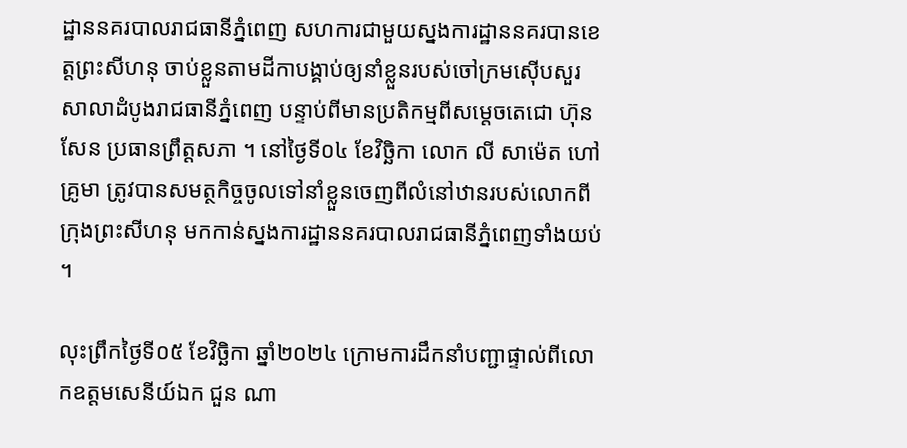ដ្ឋាននគរបាលរាជធានីភ្នំពេញ សហការជាមួយស្នងការដ្ឋាននគរបានខេត្តព្រះសីហនុ ចាប់ខ្លួនតាមដីកាបង្គាប់ឲ្យនាំខ្លួនរបស់ចៅក្រមស៊ើបសួរសាលាដំបូងរាជធានីភ្នំពេញ បន្ទាប់ពីមានប្រតិកម្មពីសម្តេចតេជោ ហ៊ុន សែន ប្រធានព្រឹត្តសភា ។ នៅថ្ងៃទី០៤ ខែវិច្ឆិកា លោក លី សាម៉េត ហៅគ្រូមា ត្រូវបានសមត្ថកិច្ចចូលទៅនាំខ្លួនចេញពីលំនៅឋានរបស់លោកពីក្រុងព្រះសីហនុ មកកាន់ស្នងការដ្ឋាននគរបាលរាជធានីភ្នំពេញទាំងយប់ ។

លុះព្រឹកថ្ងៃទី០៥ ខែវិច្ឆិកា ឆ្នាំ២០២៤ ក្រោមការដឹកនាំបញ្ជាផ្ទាល់ពីលោកឧត្តមសេនីយ៍ឯក ជួន ណា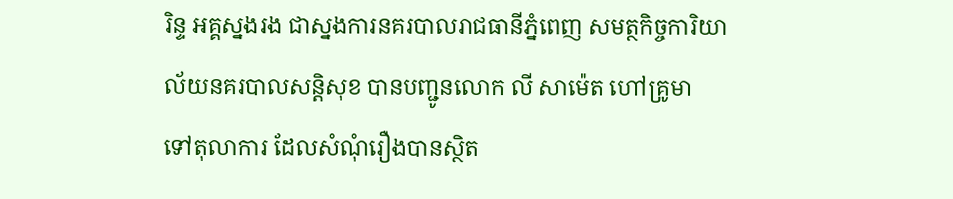រិន្ទ អគ្គស្នងរង ជាស្នងការនគរបាលរាជធានីភ្នំពេញ សមត្ថកិច្ចការិយាល័យនគរបាលសន្តិសុខ បានបញ្ជូនលោក លី សាម៉េត ហៅគ្រូមា ទៅតុលាការ ដែលសំណុំរឿងបានស្ថិត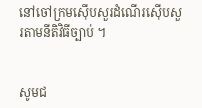នៅចៅក្រមស៊ើបសួរដំណើរស៊ើបសួរតាមនីតិវិធីច្បាប់ ។


សូមជ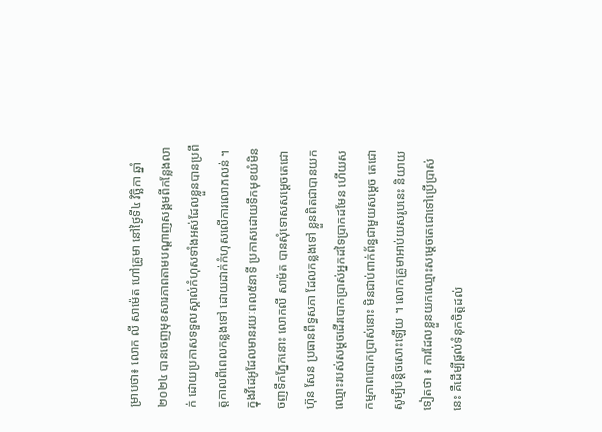ម្រាបថា៖ លោក លី សាម៉េត ហៅគ្រូមា នៅថ្ងៃទី៤ វិច្ឆិកា ឆ្នាំ២០២៤ បានចេញមុខសារភាពតាមបណ្តាញសង្គមពីកន្លែងលាក់ ដោយប្រកាសទទួលស្គាល់កំហុសទាំងអស់ដែលខ្លួនបានប្រពឹត្តកាលពីពេលកន្លងទៅ ដោយដាក់កំហុសលើការលោភលន់ ។ ក្នុងវីដេអូដែលមានរយៈពល៥នាទី ប្រកាសដោយទឹកមុខយំមិនចញទឹកភ្នែកនោះ លោកលី សាម៉ត បានសុំទោសសម្ដេចតេជោ ហ៊ុន សែន ប្រធានពឹទ្ធសភា ដែលកន្លងទៅ ខ្លួនពិតជាបានយកឈ្មោះរបស់សម្ដចដើរបោកប្រាស់អ្នកដទៃប្រាកដមែន ហើយសកម្មភាពបោកប្រាស់នោះ មិនជាប់ពាក់ព័ន្ធជាមួយសម្តេច តេជោ សូម្បីបនិ្ដចសោះឡើយ ។ លោកគ្រូមាអាប់យសរូបនេះ និយាយទៀតថា ៖ ការដែលខ្លួនយកឈ្មោះសម្ដេចតេជោទៅប្រើប្រាស់នេះ គឺដើម្បីផ្ដល់ទំនុកចិត្តដល់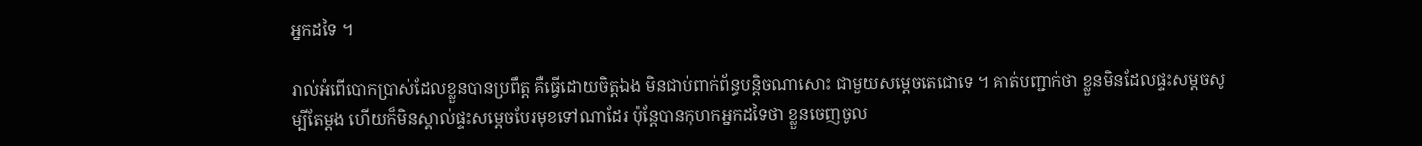អ្នកដទៃ ។

រាល់អំពើបោកប្រាស់ដែលខ្លួនបានប្រពឹត្ត គឺធ្វើដោយចិត្តឯង មិនជាប់ពាក់ព័ន្ធបន្ដិចណាសោះ ជាមួយសម្ដេចតេជោទេ ។ គាត់បញ្ជាក់ថា ខ្លួនមិនដែលផ្ទះសម្ដចសូម្បីតែម្ដង ហើយក៏មិនស្គាល់ផ្ទះសម្ដេចបែរមុខទៅណាដែរ ប៉ុន្ដែបានកុហកអ្នកដទៃថា ខ្លួនចេញចូល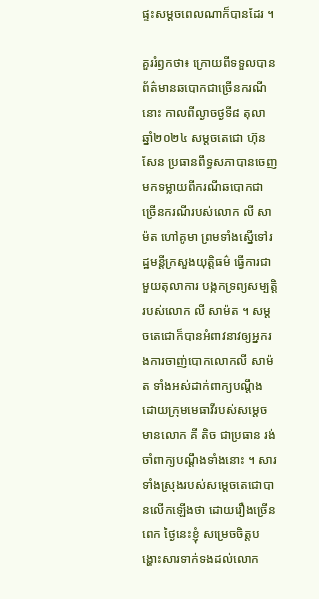ផ្ទះសម្ដចពេលណាក៏បានដែរ ។

គួររំឭកថា៖ ក្រោយពីទទួលបានព័ត៌មានឆបោកជាច្រើនករណីនោះ កាលពីល្ងាចថ្ងទី៨ តុលា ឆ្នាំ២០២៤ សម្តចតេជោ ហ៊ុន សែន ប្រធានពឹទ្ធសភាបានចេញមកទម្លាយពីករណីឆបោកជាច្រើនករណីរបស់លោក លី សាម៉ត ហៅគូមា ព្រមទាំងស្នើទៅរដ្ឋមន្តីក្រសួងយុតិ្តធម៌ ធ្វើការជាមួយតុលាការ បង្កកទ្រព្យសម្បត្តិរបស់លោក លី សាម៉ត ។ សម្តចតេជោក៏បានអំពាវនាវឲ្យអ្នករងការចាញ់បោកលោកលី សាម៉ត ទាំងអស់ដាក់ពាក្យបណឹ្ដង ដោយក្រុមមេធាវីរបស់សម្តេចមានលោក គី តិច ជាប្រធាន រង់ចាំពាក្យបណឹ្ដងទាំងនោះ ។ សារទាំងស្រុងរបស់សម្តេចតេជោបានលើកឡើងថា ដោយរឿងច្រើនពេក ថ្ងៃនេះខ្ញុំ សម្រេចចិត្តបង្ហោះសារទាក់ទងដល់លោក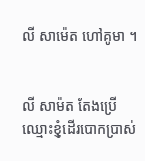លី សាម៉េត ហៅគូមា ។


លី សាម៉ត តែងប្រើឈ្មោះខុំ្ញដើរបោកប្រាស់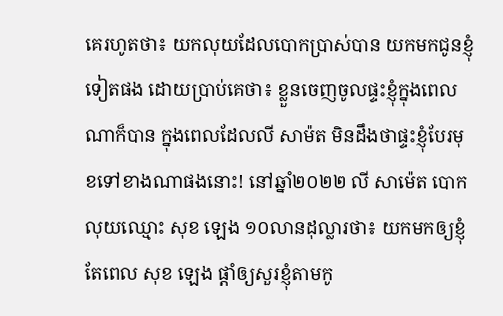គេរហូតថា៖ យកលុយដែលបោកប្រាស់បាន យកមកជូនខ្ញុំទៀតផង ដោយប្រាប់គេថា៖ ខ្លួនចេញចូលផ្ទះខ្ញុំក្នុងពេលណាក៏បាន ក្នុងពេលដែលលី សាម៉ត មិនដឹងថាផ្ទះខ្ញុំបែរមុខទៅខាងណាផងនោះ! នៅឆ្នាំ២០២២ លី សាម៉េត បោកលុយឈ្មោះ សុខ ឡេង ១០លានដុល្លារថា៖ យកមកឲ្យខ្ញុំ តែពេល សុខ ឡេង ផ្តាំឲ្យសួរខ្ញុំតាមកូ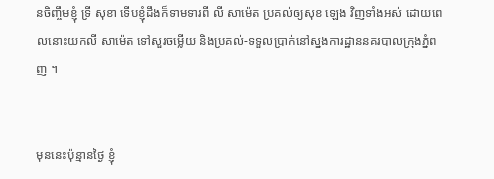នចិញ្ចឹមខ្ញុំ ទ្រី សុខា ទើបខ្ញុំដឹងក៏ទាមទារពី លី សាម៉េត ប្រគល់ឲ្យសុខ ឡេង វិញទាំងអស់ ដោយពេលនោះយកលី សាម៉េត ទៅសួរចម្លើយ និងប្រគល់-ទទួលប្រាក់នៅស្នងការដ្ឋាននគរបាលក្រុងភ្នំពញ ។


មុននេះប៉ុន្មានថ្ងៃ ខ្ញុំ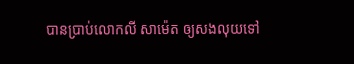បានប្រាប់លោកលី សាម៉េត ឲ្យសងលុយទៅ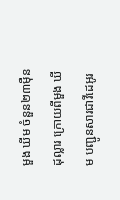មួង ឃីម ចំនួន២៣ម៉ឺនដុល្លារ ក្រោយពីមួង ឃីម បញ្ជូនសារជាវីដេអូរ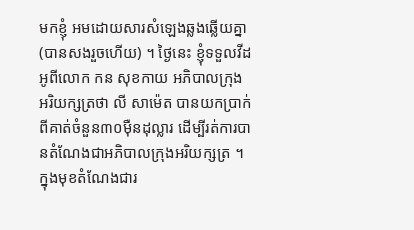មកខ្ញុំ អមដោយសារសំឡេងឆ្លងឆើ្លយគ្នា (បានសងរួចហើយ) ។ ថ្ងៃនេះ ខ្ញុំទទួលវីដអូពីលោក កន សុខកាយ អភិបាលក្រុងអរិយក្សត្រថា លី សាម៉េត បានយកប្រាក់ពីគាត់ចំនួន៣០ម៉ឺនដុល្លារ ដើម្បីរត់ការបានតំណែងជាអភិបាលក្រុងអរិយក្សត្រ ។ ក្នុងមុខតំណែងជារ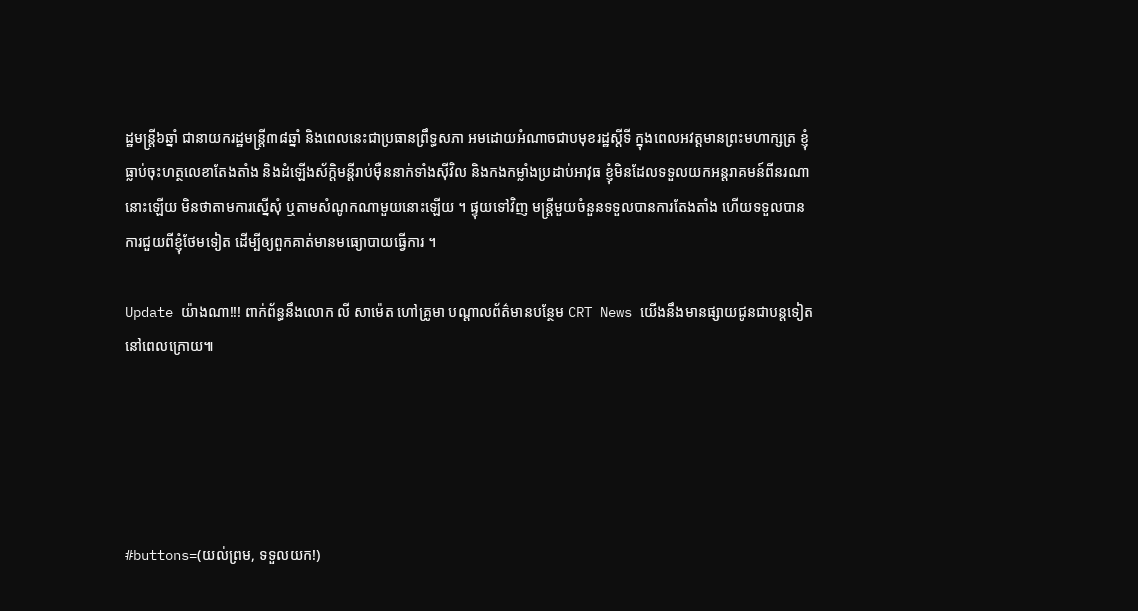ដ្ឋមន្ត្រី៦ឆ្នាំ ជានាយករដ្ឋមន្ត្រី៣៨ឆ្នាំ និងពេលនេះជាប្រធានព្រឹទ្ធសភា អមដោយអំណាចជាបមុខរដ្ឋស្តីទី ក្នុងពេលអវត្តមានព្រះមហាក្សត្រ ខ្ញុំធ្លាប់ចុះហត្ថលេខាតែងតាំង និងដំឡើងស័ក្តិមនី្តរាប់ម៉ឺននាក់ទាំងស៊ីវិល និងកងកម្លាំងប្រដាប់អាវុធ ខ្ញុំមិនដែលទទួលយកអន្តរាគមន៍ពីនរណានោះឡើយ មិនថាតាមការសើ្នសុំ ឬតាមសំណូកណាមួយនោះឡើយ ។ ផ្ទុយទៅវិញ មន្ត្រីមួយចំនួនទទួលបានការតែងតាំង ហើយទទួលបានការជួយពីខ្ញុំថែមទៀត ដើម្បីឲ្យពួកគាត់មានមធ្យោបាយធ្វើការ ។

Update យ៉ាងណា!!! ពាក់ព័ន្ធនឹងលោក លី សាម៉េត ហៅគ្រូមា បណ្តាលព័ត៌មានបន្ថែម CRT News យេីងនឹងមានផ្សាយជូនជាបន្តទៀតនៅពេលក្រោយ៕





#buttons=(យល់ព្រម, ទទួលយក!)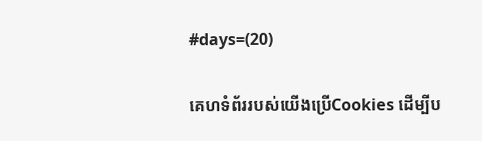#days=(20)

គេហទំព័ររបស់យើងប្រើCookies ដើម្បីប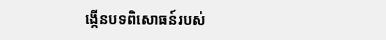ង្កើនបទពិសោធន៍របស់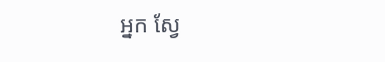អ្នក ស្វែ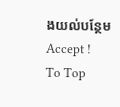ងយល់បន្ថែម
Accept !
To Top